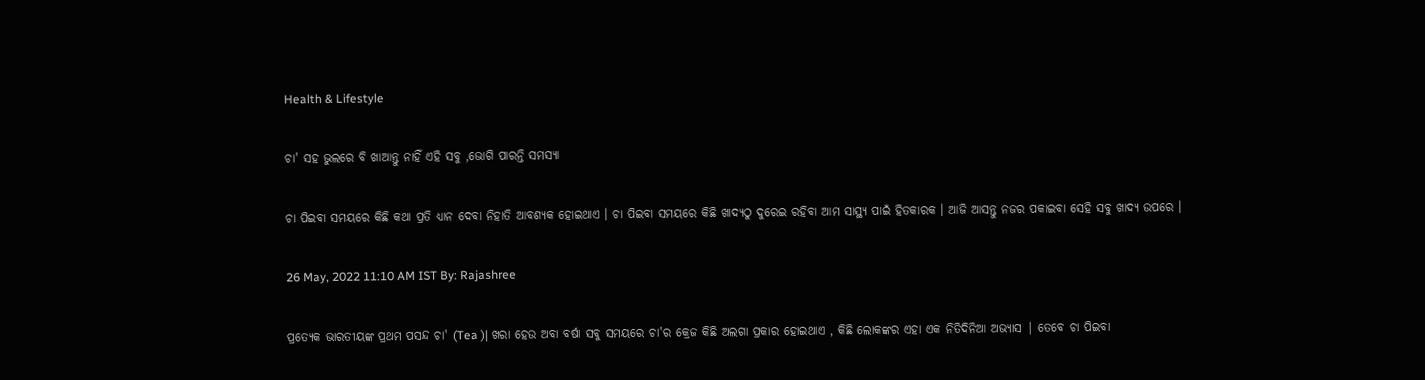Health & Lifestyle

ଚା' ସହ ଭୁଲରେ ବି ଖାଆନ୍ତୁ ନାହିଁ ଏହି ସବୁ ,ଭୋଗି ପାରନ୍ତି ସମସ୍ୟା

ଚା ପିଇବା ସମୟରେ କିଛି କଥା ପ୍ରତି ଧ୍ୟାନ ଦେବା ନିହାତି ଆବଶ୍ୟକ ହୋଇଥାଏ । ଚା ପିଇବା ସମୟରେ କିଛି ଖାଦ୍ୟଠୁ ଦୁରେଇ ରହିବା ଆମ ସାସ୍ଥ୍ୟ ପାଇଁ ହିତକାରକ । ଆଜି ଆସନ୍ତୁ ନଜର ପକାଇବା ସେହି ସବୁ ଖାଦ୍ୟ ଉପରେ ।

26 May, 2022 11:10 AM IST By: Rajashree

ପ୍ରତ୍ୟେକ ଭାରତୀୟଙ୍କ ପ୍ରଥମ ପସନ୍ଦ ଚା' (Tea )| ଖରା ହେଉ ଅବା ବର୍ଷା ସବୁ ସମୟରେ ଚା'ର କ୍ରେଜ କିଛି ଅଲଗା ପ୍ରକାର ହୋଇଥାଏ , କିଛି ଲୋକଙ୍କର ଏହା ଏକ ନିତିଦିନିଆ ଅଭ୍ୟାସ | ତେବେ ଚା ପିଇବା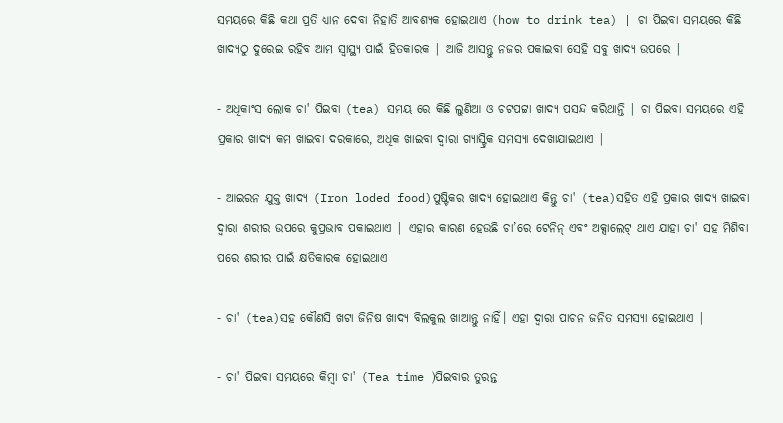ସମୟରେ କିଛି କଥା ପ୍ରତି ଧ୍ୟାନ ଦେବା ନିହାତି ଆବଶ୍ୟକ ହୋଇଥାଏ (how to drink tea) | ଚା ପିଇବା ସମୟରେ କିଛି ଖାଦ୍ୟଠୁ ଦୁରେଇ ରହିବ ଆମ ସ୍ବାସ୍ଥ୍ୟ ପାଇଁ ହିତକାରକ | ଆଜି ଆସନ୍ତୁ ନଜର ପକାଇବା ସେହି ସବୁ ଖାଦ୍ୟ ଉପରେ |

- ଅଧିକାଂସ ଲୋକ ଚା' ପିଇବା (tea) ସମୟ ରେ କିଛି ଲୁଣିଆ ଓ ଚଟପଟ୍ଟା ଖାଦ୍ୟ ପସନ୍ଦ କରିଥାନ୍ତି | ଚା ପିଇବା ସମୟରେ ଏହି ପ୍ରକାର ଖାଦ୍ୟ କମ ଖାଇବା ଦରକାରେ, ଅଧିକ ଖାଇବା ଦ୍ୱାରା ଗ୍ୟାସ୍ଟ୍ରିକ ସମସ୍ୟା ଦେଖାଯାଇଥାଏ |

- ଆଇରନ ଯୁକ୍ତ ଖାଦ୍ୟ (Iron loded food)ପୁଷ୍ଟିକର ଖାଦ୍ୟ ହୋଇଥାଏ କିନ୍ତୁ ଚା' (tea)ସହିତ ଏହି ପ୍ରକାର ଖାଦ୍ୟ ଖାଇବା ଦ୍ୱାରା ଶରୀର ଉପରେ କୁପ୍ରଭାବ ପକାଇଥାଏ | ଏହାର କାରଣ ହେଉଛି ଚା’ରେ ଟେନିନ୍ ଏବଂ ଅକ୍ସାଲେଟ୍ ଥାଏ ଯାହା ଚା' ସହ ମିଶିବା ପରେ ଶରୀର ପାଇଁ କ୍ଷତିକାରକ ହୋଇଥାଏ

- ଚା' (tea)ସହ କୌଣସି ଖଟା ଜିନିଷ ଖାଦ୍ୟ ବିଲକୁଲ ଖାଆନ୍ତୁ ନାହିଁ। ଏହା ଦ୍ୱାରା ପାଚନ ଜନିତ ସମସ୍ୟା ହୋଇଥାଏ |

- ଚା' ପିଇବା ସମୟରେ କିମ୍ବା ଚା' (Tea time )ପିଇବାର ତୁରନ୍ତ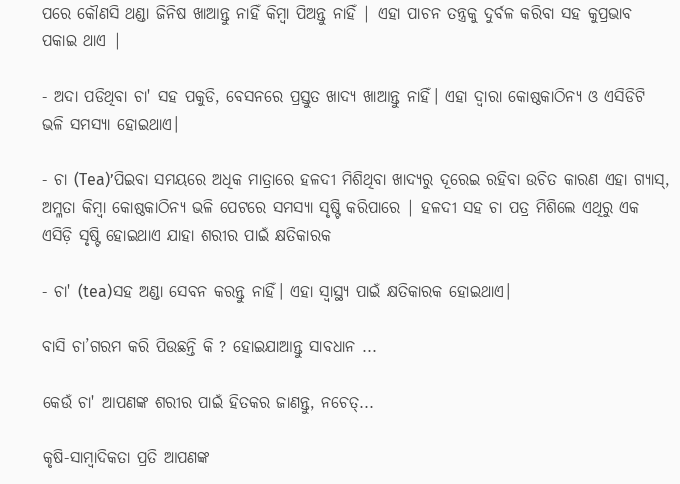ପରେ କୌଣସି ଥଣ୍ଡା ଜିନିଷ ଖାଆନ୍ତୁ ନାହିଁ କିମ୍ବା ପିଅନ୍ତୁ ନାହିଁ | ଏହା ପାଚନ ତନ୍ତ୍ରକୁ ଦୁର୍ବଳ କରିବା ସହ କୁପ୍ରଭାବ ପକାଇ ଥାଏ |

- ଅଦା ପଡିଥିବା ଚା' ସହ ପକୁଡି, ବେସନରେ ପ୍ରସ୍ତୁତ ଖାଦ୍ୟ ଖାଆନ୍ତୁ ନାହିଁ। ଏହା ଦ୍ୱାରା କୋଷ୍ଠକାଠିନ୍ୟ ଓ ଏସିଡିଟି ଭଳି ସମସ୍ୟା ହୋଇଥାଏ।

- ଚା (Tea)’ପିଇବା ସମୟରେ ଅଧିକ ମାତ୍ରାରେ ହଳଦୀ ମିଶିଥିବା ଖାଦ୍ୟରୁ ଦୂରେଇ ରହିବା ଉଚିତ କାରଣ ଏହା ଗ୍ୟାସ୍, ଅମ୍ଳତା କିମ୍ବା କୋଷ୍ଠକାଠିନ୍ୟ ଭଳି ପେଟରେ ସମସ୍ୟା ସୃଷ୍ଟି କରିପାରେ | ହଳଦୀ ସହ ଚା ପତ୍ର ମିଶିଲେ ଏଥିରୁ ଏକ ଏସିଡ଼ି ସୃଷ୍ଟି ହୋଇଥାଏ ଯାହା ଶରୀର ପାଇଁ କ୍ଷତିକାରକ

- ଚା' (tea)ସହ ଅଣ୍ଡା ସେବନ କରନ୍ତୁ ନାହିଁ। ଏହା ସ୍ୱାସ୍ଥ୍ୟ ପାଇଁ କ୍ଷତିକାରକ ହୋଇଥାଏ।

ବାସି ଚା’ଗରମ କରି ପିଉଛନ୍ତି କି ? ହୋଇଯାଆନ୍ତୁ ସାବଧାନ ...

କେଉଁ ଚା' ଆପଣଙ୍କ ଶରୀର ପାଇଁ ହିତକର ଜାଣନ୍ତୁ, ନଚେତ୍...

କୃଷି-ସାମ୍ବାଦିକତା ପ୍ରତି ଆପଣଙ୍କ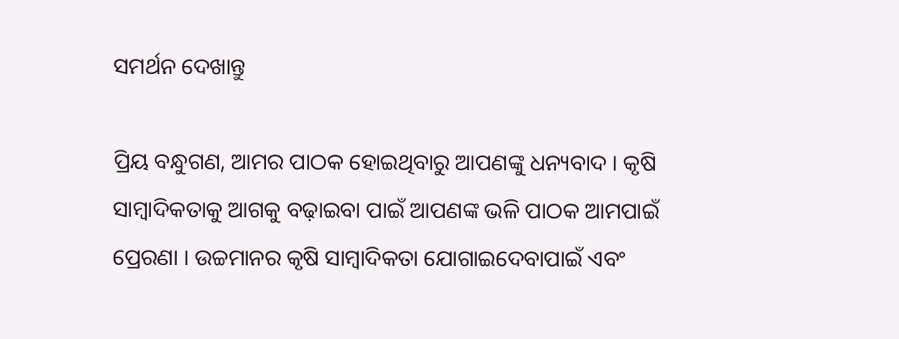ସମର୍ଥନ ଦେଖାନ୍ତୁ

ପ୍ରିୟ ବନ୍ଧୁଗଣ, ଆମର ପାଠକ ହୋଇଥିବାରୁ ଆପଣଙ୍କୁ ଧନ୍ୟବାଦ । କୃଷି ସାମ୍ବାଦିକତାକୁ ଆଗକୁ ବଢ଼ାଇବା ପାଇଁ ଆପଣଙ୍କ ଭଳି ପାଠକ ଆମପାଇଁ ପ୍ରେରଣା । ଉଚ୍ଚମାନର କୃଷି ସାମ୍ବାଦିକତା ଯୋଗାଇଦେବାପାଇଁ ଏବଂ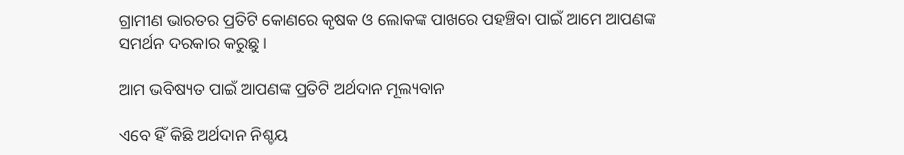ଗ୍ରାମୀଣ ଭାରତର ପ୍ରତିଟି କୋଣରେ କୃଷକ ଓ ଲୋକଙ୍କ ପାଖରେ ପହଞ୍ଚିବା ପାଇଁ ଆମେ ଆପଣଙ୍କ ସମର୍ଥନ ଦରକାର କରୁଛୁ ।

ଆମ ଭବିଷ୍ୟତ ପାଇଁ ଆପଣଙ୍କ ପ୍ରତିଟି ଅର୍ଥଦାନ ମୂଲ୍ୟବାନ

ଏବେ ହିଁ କିଛି ଅର୍ଥଦାନ ନିଶ୍ଚୟ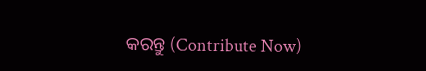କରନ୍ତୁ (Contribute Now)